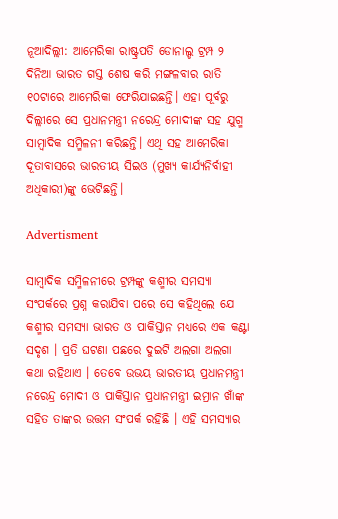ନୂଆଦିଲ୍ଲୀ: ଆମେରିକା ରାଷ୍ଟ୍ରପତି ଡୋନାଲ୍ଡ ଟ୍ରମ୍ପ ୨ ଦିନିଆ ଭାରତ ଗସ୍ତ ଶେଷ କରି ମଙ୍ଗଳବାର ରାତି ୧୦ଟାରେ ଆମେରିକା ଫେରିଯାଇଛନ୍ତି। ଏହା ପୂର୍ବରୁ ଦିଲ୍ଲୀରେ ସେ ପ୍ରଧାନମନ୍ତ୍ରୀ ନରେନ୍ଦ୍ର ମୋଦୀଙ୍କ ସହ ଯୁଗ୍ମ ସାମ୍ବାଦିକ ସମ୍ମିଳନୀ କରିଛନ୍ତି। ଏଥି ସହ ଆମେରିକା ଦୂତାବାସରେ ଭାରତୀୟ ସିଇଓ (ମୁଖ୍ୟ କାର୍ଯ୍ୟନିର୍ବାହୀ ଅଧିକାରୀ)ଙ୍କୁ ଭେଟିଛନ୍ତି।

Advertisment

ସାମ୍ବାଦିକ ସମ୍ମିଳନୀରେ ଟ୍ରମ୍ପଙ୍କୁ କଶ୍ମୀର ସମସ୍ୟା ସଂପର୍କରେ ପ୍ରଶ୍ନ କରାଯିବା ପରେ ସେ କହିଥିଲେ ଯେ କଶ୍ମୀର ସମସ୍ୟା ଭାରତ ଓ ପାକିସ୍ତାନ ମଧ୍ୟରେ ଏକ କଣ୍ଟା ସଦୃଶ । ପ୍ରତି ଘଟଣା ପଛରେ ଦୁଇଟି ଅଲଗା ଅଲଗା କଥା ରହିଥାଏ । ତେବେ ଉଭୟ ଭାରତୀୟ ପ୍ରଧାନମନ୍ତ୍ରୀ ନରେନ୍ଦ୍ର ମୋଦୀ ଓ ପାକିସ୍ତାନ ପ୍ରଧାନମନ୍ତ୍ରୀ ଇମ୍ରାନ ଖାଁଙ୍କ ସହିତ ତାଙ୍କର ଉତ୍ତମ ସଂପର୍କ ରହିଛି । ଏହି ସମସ୍ୟାର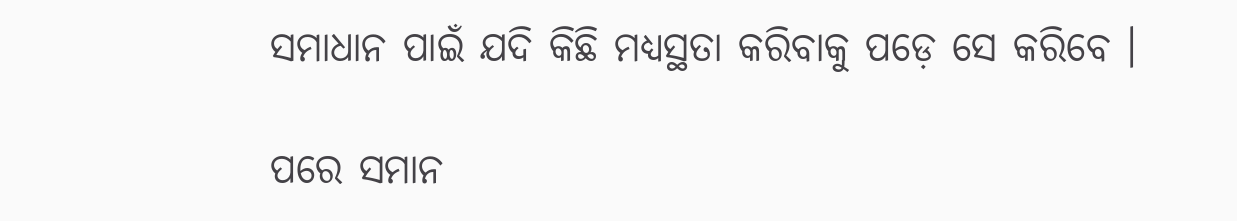ସମାଧାନ ପାଇଁ ଯଦି କିଛି ମଧ୍ୟସ୍ଥତା କରିବାକୁ ପଡ଼େ ସେ କରିବେ ।

ପରେ ସମାନ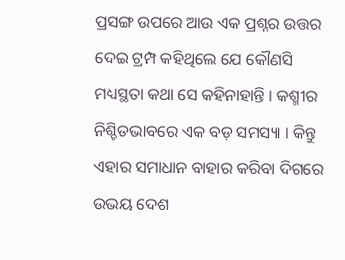ପ୍ରସଙ୍ଗ ଉପରେ ଆଉ ଏକ ପ୍ରଶ୍ନର ଉତ୍ତର ଦେଇ ଟ୍ରମ୍ପ କହିଥିଲେ ଯେ କୌଣସି ମଧ୍ୟସ୍ଥତା କଥା ସେ କହିନାହାନ୍ତି । କଶ୍ମୀର ନିଶ୍ଚିତଭାବରେ ଏକ ବଡ଼ ସମସ୍ୟା । କିନ୍ତୁ ଏହାର ସମାଧାନ ବାହାର କରିବା ଦିଗରେ ଉଭୟ ଦେଶ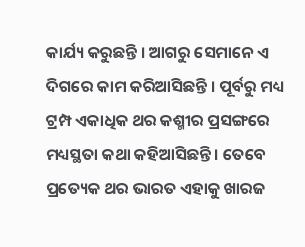କାର୍ଯ୍ୟ କରୁଛନ୍ତି । ଆଗରୁ ସେମାନେ ଏ ଦିଗରେ କାମ କରିଆସିଛନ୍ତି । ପୂର୍ବରୁ ମଧ୍ୟ ଟ୍ରମ୍ପ ଏକାଧିକ ଥର କଶ୍ମୀର ପ୍ରସଙ୍ଗରେ ମଧ୍ୟସ୍ଥତା କଥା କହିଆସିଛନ୍ତି । ତେବେ ପ୍ରତ୍ୟେକ ଥର ଭାରତ ଏହାକୁ ଖାରଜ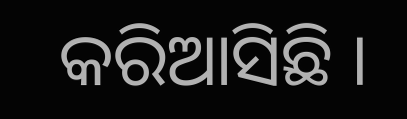କରିଆସିଛି ।